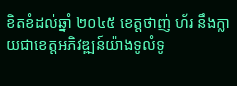ខិតខំដល់ឆ្នាំ ២០៤៥ ខេត្តថាញ់ ហ័រ នឹងក្លាយជាខេត្តអភិវឌ្ឍន៍យ៉ាងទូលំទូ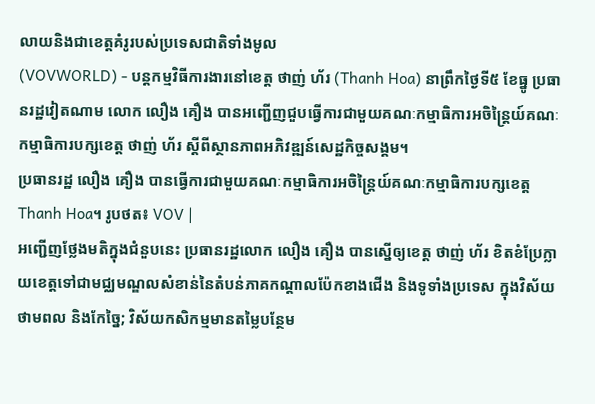លាយនិងជាខេត្តគំរូរបស់ប្រទេសជាតិទាំងមូល
(VOVWORLD) - បន្តកម្មវិធីការងារនៅខេត្ត ថាញ់ ហ័រ (Thanh Hoa) នាព្រឹកថ្ងៃទី៥ ខែធ្នូ ប្រធានរដ្ឋវៀតណាម លោក លឿង គឿង បានអញ្ជើញជួបធ្វើការជាមួយគណៈកម្មាធិការអចិន្ត្រៃយ៍គណៈកម្មាធិការបក្សខេត្ត ថាញ់ ហ័រ ស្តីពីស្ថានភាពអភិវឌ្ឍន៍សេដ្ឋកិច្ចសង្គម។
ប្រធានរដ្ឋ លឿង គឿង បានធ្វើការជាមួយគណៈកម្មាធិការអចិន្ត្រៃយ៍គណៈកម្មាធិការបក្សខេត្ត Thanh Hoa។ រូបថត៖ VOV |
អញ្ជើញថ្លែងមតិក្នុងជំនួបនេះ ប្រធានរដ្ឋលោក លឿង គឿង បានស្នើឲ្យខេត្ត ថាញ់ ហ័រ ខិតខំប្រែក្លាយខេត្តទៅជាមជ្ឈមណ្ឌលសំខាន់នៃតំបន់ភាគកណ្តាលប៉ែកខាងជើង និងទូទាំងប្រទេស ក្នុងវិស័យថាមពល និងកែច្នៃ; វិស័យកសិកម្មមានតម្លៃបន្ថែម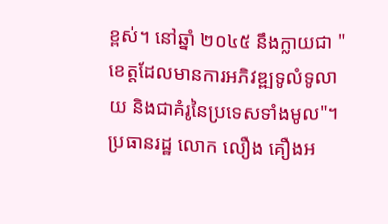ខ្ពស់។ នៅឆ្នាំ ២០៤៥ នឹងក្លាយជា "ខេត្តដែលមានការអភិវឌ្ឍទូលំទូលាយ និងជាគំរូនៃប្រទេសទាំងមូល"។ ប្រធានរដ្ឋ លោក លឿង គឿងអ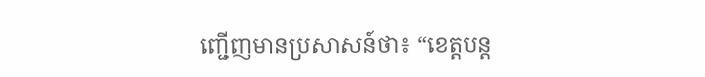ញ្ជើញមានប្រសាសន៍ថា៖ “ខេត្តបន្ត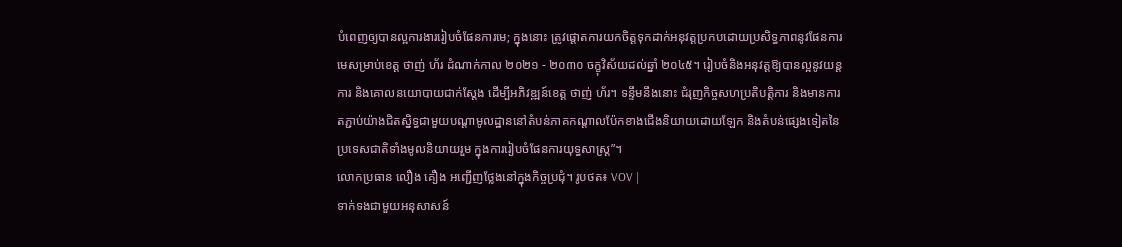បំពេញឲ្យបានល្អការងាររៀបចំផែនការមេ; ក្នុងនោះ ត្រូវផ្តោតការយកចិត្តទុកដាក់អនុវត្តប្រកបដោយប្រសិទ្ធភាពនូវផែនការមេសម្រាប់ខេត្ត ថាញ់ ហ័រ ដំណាក់កាល ២០២១ - ២០៣០ ចក្ខុវិស័យដល់ឆ្នាំ ២០៤៥។ រៀបចំនិងអនុវត្តឱ្យបានល្អនូវយន្តការ និងគោលនយោបាយជាក់ស្តែង ដើម្បីអភិវឌ្ឍន៍ខេត្ត ថាញ់ ហ័រ។ ទន្ទឹមនឹងនោះ ជំរុញកិច្ចសហប្រតិបត្តិការ និងមានការតភ្ជាប់យ៉ាងជិតស្និទ្ធជាមួយបណ្តាមូលដ្ឋាននៅតំបន់ភាគកណ្តាលប៉ែកខាងជើងនិយាយដោយឡែក និងតំបន់ផ្សេងទៀតនៃប្រទេសជាតិទាំងមូលនិយាយរួម ក្នុងការរៀបចំផែនការយុទ្ធសាស្ត្រ”។
លោកប្រធាន លឿង គឿង អញ្ជើញថ្លែងនៅក្នុងកិច្ចប្រជុំ។ រូបថត៖ VOV |
ទាក់ទងជាមួយអនុសាសន៍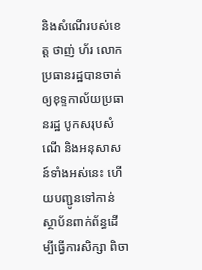និងសំណើរបស់ខេត្ត ថាញ់ ហ័រ លោកប្រធានរដ្ឋបានចាត់ឲ្យខុទ្ទកាល័យប្រធានរដ្ឋ បូកសរុបសំណើ និងអនុសាសន៍ទាំងអស់នេះ ហើយបញ្ជូនទៅកាន់ស្ថាប័នពាក់ព័ន្ធដើម្បីធ្វើការសិក្សា ពិចា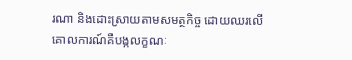រណា និងដោះស្រាយតាមសមត្ថកិច្ច ដោយឈរលើគោលការណ៍គឺបង្កលក្ខណៈ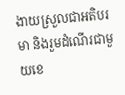ងាយស្រួលជាអតិបរមា និងរួមដំណើរជាមួយខេ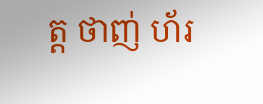ត្ត ថាញ់ ហ័រ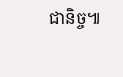ជានិច្ច៕